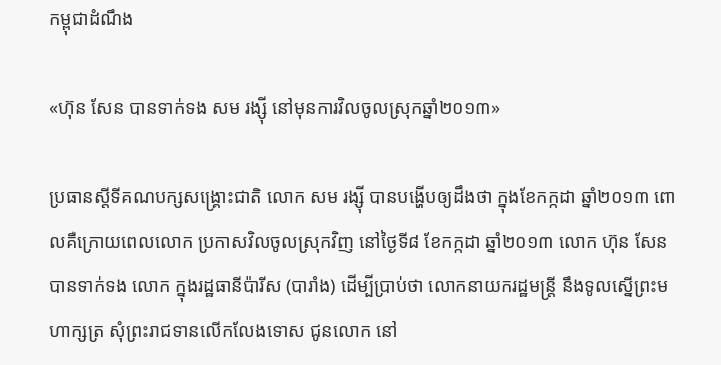កម្ពុជាដំណឹង

«ហ៊ុន សែន បានទាក់ទង សម រង្ស៊ី នៅមុនការវិលចូលស្រុកឆ្នាំ២០១៣»

ប្រធានស្ដីទីគណបក្សសង្គ្រោះជាតិ លោក សម រង្ស៊ី បានបង្ហើបឲ្យដឹងថា ក្នុងខែកក្កដា ឆ្នាំ២០១៣ ពោលគឺក្រោយពេលលោក ប្រកាសវិលចូលស្រុកវិញ នៅថ្ងៃទី៨ ខែកក្កដា ឆ្នាំ២០១៣ លោក ហ៊ុន សែន បានទាក់ទង លោក ក្នុងរដ្ឋធានីប៉ារីស (បារាំង) ដើម្បីប្រាប់ថា លោកនាយករដ្ឋមន្ត្រី នឹងទូលស្នើព្រះមហាក្សត្រ សុំព្រះរាជទានលើកលែងទោស ជូនលោក នៅ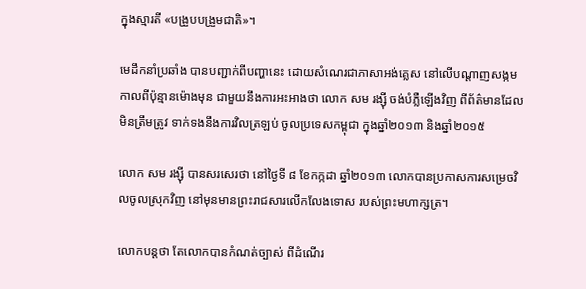ក្នុងស្មារតី «បង្រួបបង្រួមជាតិ»។

មេដឹកនាំប្រឆាំង បានបញ្ជាក់ពីបញ្ហានេះ ដោយសំណេរជាភាសាអង់គ្លេស នៅលើបណ្ដាញសង្កម កាលពីប៉ុន្មានម៉ោងមុន ជាមួយនឹងការអះអាងថា លោក សម រង្ស៊ី ចង់បំភ្លឺឡើងវិញ ពីព័ត៌មានដែលមិនត្រឹមត្រូវ ទាក់ទងនឹងការវិលត្រឡប់ ចូលប្រទេសកម្ពុជា ក្នុងឆ្នាំ២០១៣ និងឆ្នាំ២០១៥

លោក សម រង្ស៊ី បានសរសេរថា នៅថ្ងៃទី ៨ ខែកក្កដា ឆ្នាំ២០១៣ លោកបានប្រកាសការសម្រេចវិលចូលស្រុកវិញ នៅមុនមានព្រះរាជសារលើកលែងទោស របស់ព្រះមហាក្សត្រ។

លោកបន្តថា តែលោកបានកំណត់ច្បាស់ ពីដំណើរ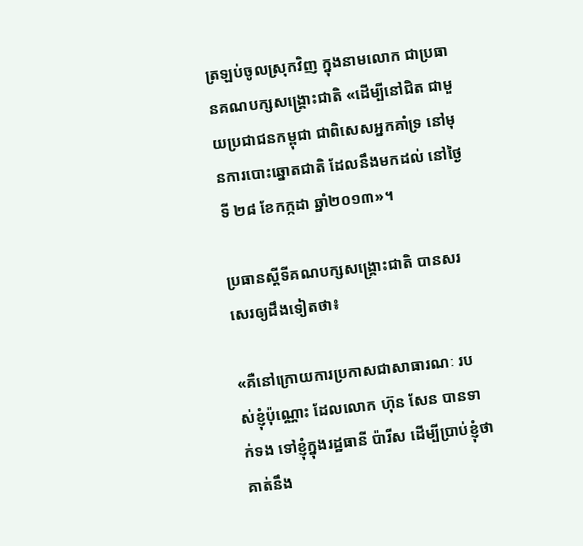ត្រឡប់ចូលស្រុកវិញ ក្នុងនាមលោក ជាប្រធានគណបក្សសង្គ្រោះជាតិ «ដើម្បីនៅជិត ជាមួយប្រជាជនកម្ពុជា ជាពិសេសអ្នកគាំទ្រ នៅមុនការបោះឆ្នោតជាតិ ដែលនឹងមកដល់ នៅថ្ងៃទី ២៨ ខែកក្កដា ឆ្នាំ២០១៣»។

ប្រធានស្ដីទីគណបក្សសង្គ្រោះជាតិ បានសរសេរឲ្យដឹងទៀតថា៖

«គឺនៅក្រោយការប្រកាសជាសាធារណៈ របស់ខ្ញុំប៉ុណ្ណោះ ដែលលោក ហ៊ុន សែន បានទាក់ទង ទៅខ្ញុំក្នុងរដ្ឋធានី ប៉ារីស ដើម្បីប្រាប់ខ្ញុំថា គាត់នឹង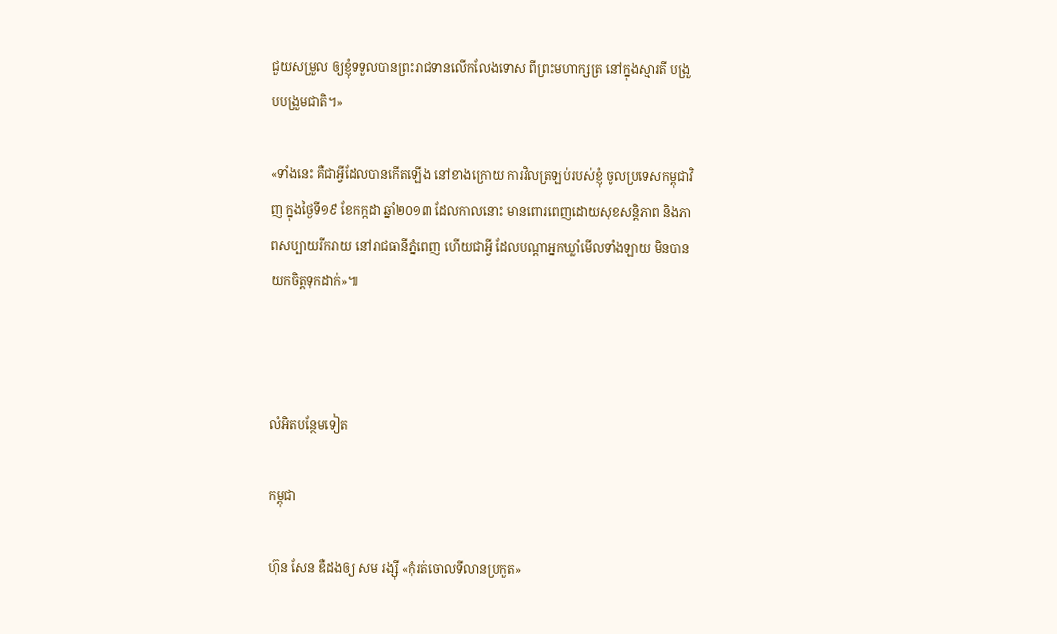ជួយសម្រួល ឲ្យខ្ញុំទទួលបានព្រះរាជទានលើកលែងទោស ពីព្រះមហាក្សត្រ នៅក្នុងស្មារតី បង្រួបបង្រួមជាតិ។»

«ទាំងនេះ គឺជាអ្វីដែលបានកើតឡើង នៅខាងក្រោយ ការវិលត្រឡប់របស់ខ្ញុំ ចូលប្រទេសកម្ពុជាវិញ ក្នុងថ្ងៃទី១៩ ខែកក្កដា ឆ្នាំ២០១៣ ដែលកាលនោះ មានពោរពេញដោយសុខសន្តិភាព និងភាពសប្បាយរីករាយ នៅរាជធានីភ្នំពេញ ហើយជាអ្វី ដែលបណ្ដាអ្នកឃ្លាំមើលទាំងឡាយ មិនបានយកចិត្តទុកដាក់»៕



លំអិតបន្ថែមទៀត

កម្ពុជា

ហ៊ុន សែន ឌឺដងឲ្យ សម រង្ស៊ី «កុំរត់ចោលទីលានប្រកួត»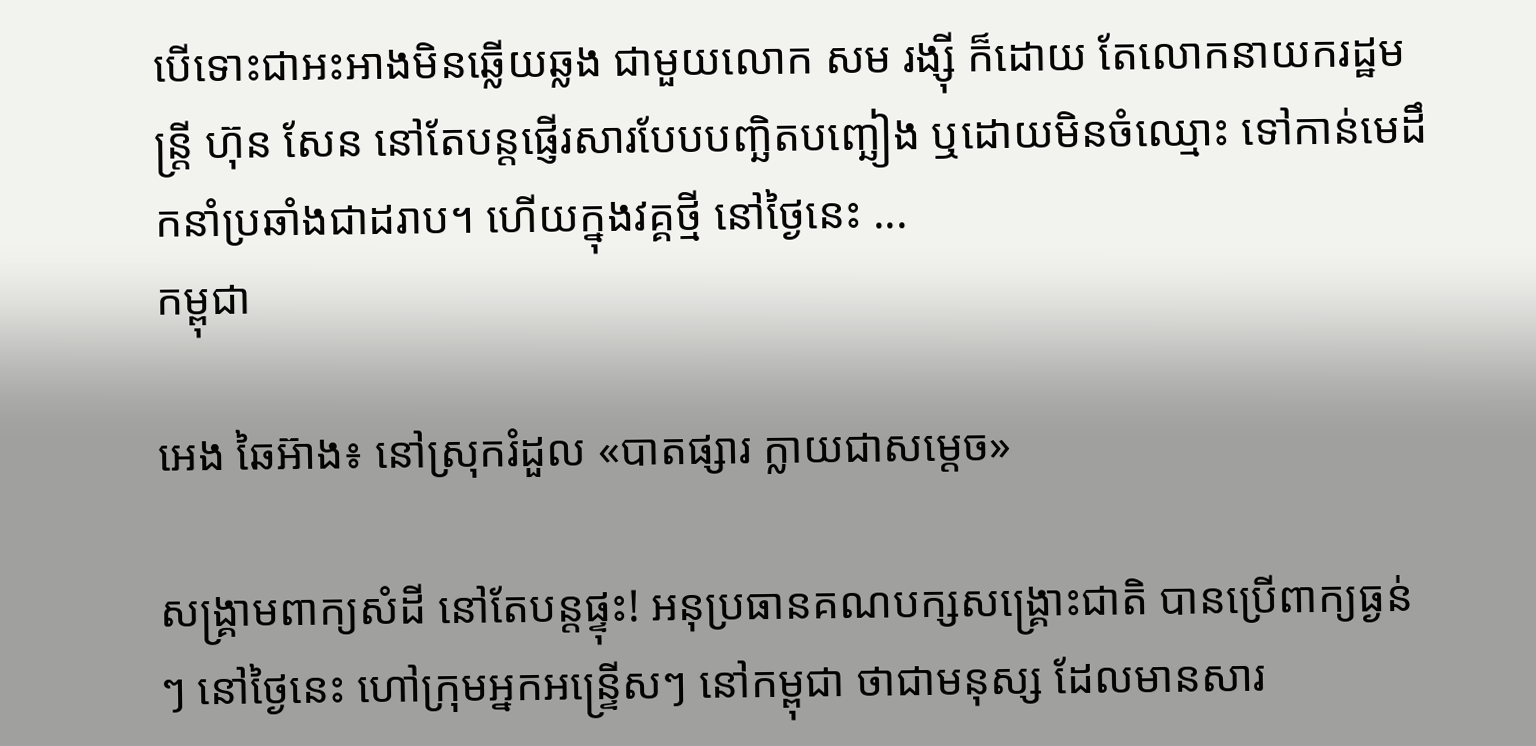បើទោះជាអះអាងមិនឆ្លើយឆ្លង ជាមួយលោក សម រង្ស៊ី ក៏ដោយ តែលោកនាយករដ្ឋមន្ត្រី ហ៊ុន សែន នៅតែបន្តផ្ញើរសារបែបបញ្ឆិតបញ្ឆៀង ឬដោយមិនចំឈ្មោះ ទៅកាន់មេដឹកនាំប្រឆាំងជាដរាប។ ហើយក្នុងវគ្គថ្មី នៅថ្ងៃនេះ ...
កម្ពុជា

អេង ឆៃអ៊ាង៖ នៅស្រុករំដួល «បាតផ្សារ ក្លាយជាសម្ដេច»

សង្គ្រាមពាក្យសំដី នៅតែបន្តផ្ទុះ! អនុប្រធានគណបក្សសង្គ្រោះជាតិ បានប្រើពាក្យធ្ងន់ៗ នៅថ្ងៃនេះ ហៅក្រុមអ្នកអន្ទ្រើសៗ នៅកម្ពុជា ថាជាមនុស្ស ដែលមានសារ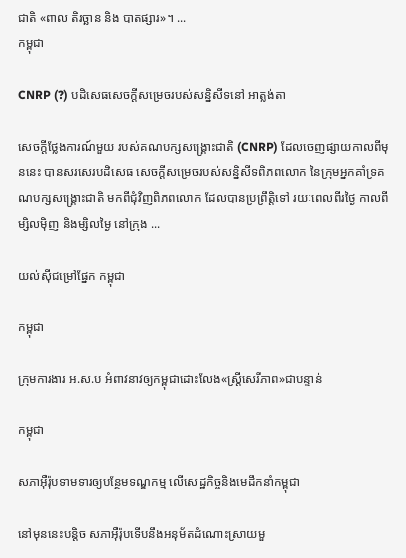ជាតិ «ពាល តិរច្ឆាន និង បាតផ្សារ»។ ...
កម្ពុជា

CNRP (?) បដិសេធសេចក្ដីសម្រេចរបស់សន្និសីទនៅ អាត្លង់តា

សេចក្ដីថ្លែងការណ៍មួយ របស់គណបក្សសង្គ្រោះជាតិ (CNRP) ដែលចេញផ្សាយកាលពីមុននេះ បានសរសេរបដិសេធ សេចក្ដីសម្រេចរបស់សន្និសីទពិភពលោក នៃក្រុមអ្នកគាំទ្រគណបក្សសង្គ្រោះជាតិ មកពីជុំវិញពិភពលោក ដែលបានប្រព្រឹត្តិទៅ រយៈពេលពីរថ្ងៃ កាលពីម្សិលម៉ិញ និងម្សិលម្ងៃ នៅក្រុង ...

យល់ស៊ីជម្រៅផ្នែក កម្ពុជា

កម្ពុជា

ក្រុមការងារ អ.ស.ប អំពាវនាវឲ្យកម្ពុជាដោះលែង«ស្ត្រីសេរីភាព»ជាបន្ទាន់

កម្ពុជា

សភាអ៊ឺរ៉ុបទាមទារឲ្យបន្ថែមទណ្ឌកម្ម លើសេដ្ឋកិច្ចនិងមេដឹកនាំកម្ពុជា

នៅមុននេះបន្តិច សភាអ៊ឺរ៉ុបទើបនឹងអនុម័តដំណោះស្រាយមួ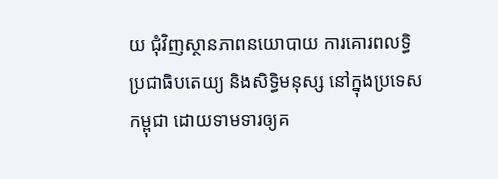យ ជុំវិញស្ថានភាពនយោបាយ ការគោរពលទ្ធិប្រជាធិបតេយ្យ និងសិទ្ធិមនុស្ស នៅក្នុងប្រទេសកម្ពុជា ដោយទាមទារឲ្យគ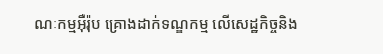ណៈកម្មអ៊ឺរ៉ុប គ្រោងដាក់ទណ្ឌកម្ម លើសេដ្ឋកិច្ចនិង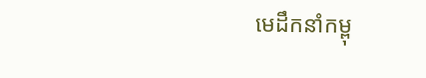មេដឹកនាំកម្ពុ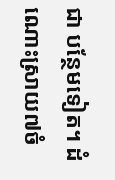ជា បន្ថែមទៀត។ ដំណោះស្រាយ៧ចំ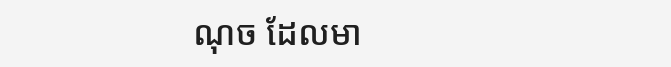ណុច ដែលមា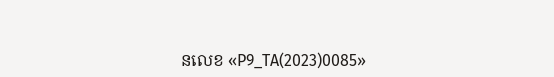នលេខ «P9_TA(2023)0085»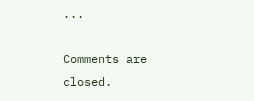...

Comments are closed.